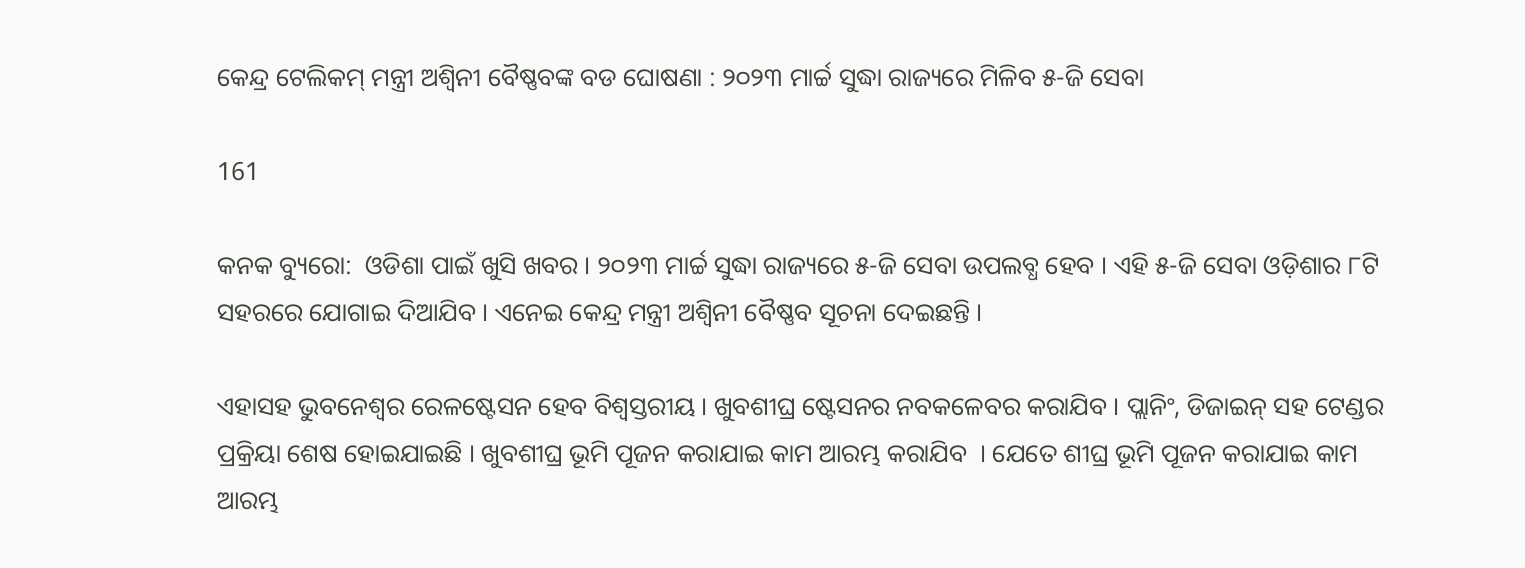କେନ୍ଦ୍ର ଟେଲିକମ୍ ମନ୍ତ୍ରୀ ଅଶ୍ୱିନୀ ବୈଷ୍ଣବଙ୍କ ବଡ ଘୋଷଣା : ୨୦୨୩ ମାର୍ଚ୍ଚ ସୁଦ୍ଧା ରାଜ୍ୟରେ ମିଳିବ ୫-ଜି ସେବା

161

କନକ ବ୍ୟୁରୋ:  ଓଡିଶା ପାଇଁ ଖୁସି ଖବର । ୨୦୨୩ ମାର୍ଚ୍ଚ ସୁଦ୍ଧା ରାଜ୍ୟରେ ୫-ଜି ସେବା ଉପଲବ୍ଧ ହେବ । ଏହି ୫-ଜି ସେବା ଓଡ଼ିଶାର ୮ଟି ସହରରେ ଯୋଗାଇ ଦିଆଯିବ । ଏନେଇ କେନ୍ଦ୍ର ମନ୍ତ୍ରୀ ଅଶ୍ୱିନୀ ବୈଷ୍ଣବ ସୂଚନା ଦେଇଛନ୍ତି ।

ଏହାସହ ଭୁବନେଶ୍ୱର ରେଳଷ୍ଟେସନ ହେବ ବିଶ୍ୱସ୍ତରୀୟ । ଖୁବଶୀଘ୍ର ଷ୍ଟେସନର ନବକଳେବର କରାଯିବ । ପ୍ଲାନିଂ, ଡିଜାଇନ୍ ସହ ଟେଣ୍ଡର ପ୍ରକ୍ରିୟା ଶେଷ ହୋଇଯାଇଛି । ଖୁବଶୀଘ୍ର ଭୂମି ପୂଜନ କରାଯାଇ କାମ ଆରମ୍ଭ କରାଯିବ  । ଯେତେ ଶୀଘ୍ର ଭୂମି ପୂଜନ କରାଯାଇ କାମ ଆରମ୍ଭ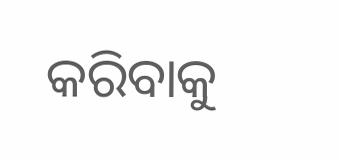କରିବାକୁ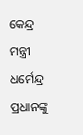କେନ୍ଦ୍ର ମନ୍ତ୍ରୀ ଧର୍ମେନ୍ଦ୍ର ପ୍ରଧାନଙ୍କୁ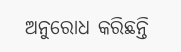ଅନୁରୋଧ କରିଛନ୍ତି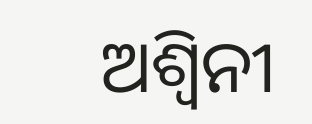ଅଶ୍ୱିନୀ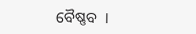ବୈଷ୍ଣବ  ।